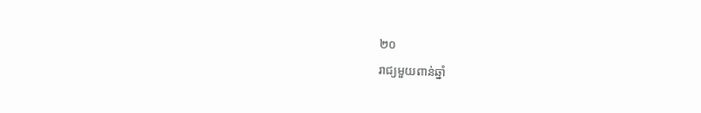២០
រាជ្យមួយពាន់ឆ្នាំ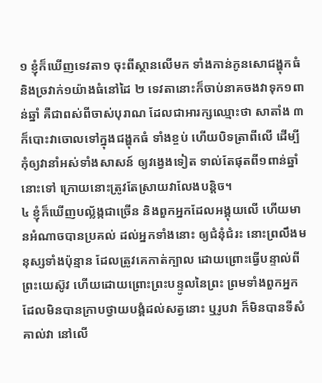១ ខ្ញុំក៏ឃើញទេវតា១ ចុះពីស្ថានលើមក ទាំងកាន់កូនសោជង្ហុកធំ និងច្រវាក់១យ៉ាងធំនៅដៃ ២ ទេវតានោះក៏ចាប់នាគចងវាទុក១ពាន់ឆ្នាំ គឺជាពស់ពីចាស់បុរាណ ដែលជាអារក្សឈ្មោះថា សាតាំង ៣ ក៏បោះវាចោលទៅក្នុងជង្ហុកធំ ទាំងខ្ចប់ ហើយបិទត្រាពីលើ ដើម្បីកុំឲ្យវានាំអស់ទាំងសាសន៍ ឲ្យវង្វេងទៀត ទាល់តែផុតពី១ពាន់ឆ្នាំនោះទៅ ក្រោយនោះត្រូវតែស្រាយវាលែងបន្តិច។
៤ ខ្ញុំក៏ឃើញបល្ល័ង្កជាច្រើន និងពួកអ្នកដែលអង្គុយលើ ហើយមានអំណាចបានប្រគល់ ដល់អ្នកទាំងនោះ ឲ្យជំនុំជំរះ នោះព្រលឹងមនុស្សទាំងប៉ុន្មាន ដែលត្រូវគេកាត់ក្បាល ដោយព្រោះធ្វើបន្ទាល់ពីព្រះយេស៊ូវ ហើយដោយព្រោះព្រះបន្ទូលនៃព្រះ ព្រមទាំងពួកអ្នកដែលមិនបានក្រាបថ្វាយបង្គំដល់សត្វនោះ ឬរូបវា ក៏មិនបានទីសំគាល់វា នៅលើ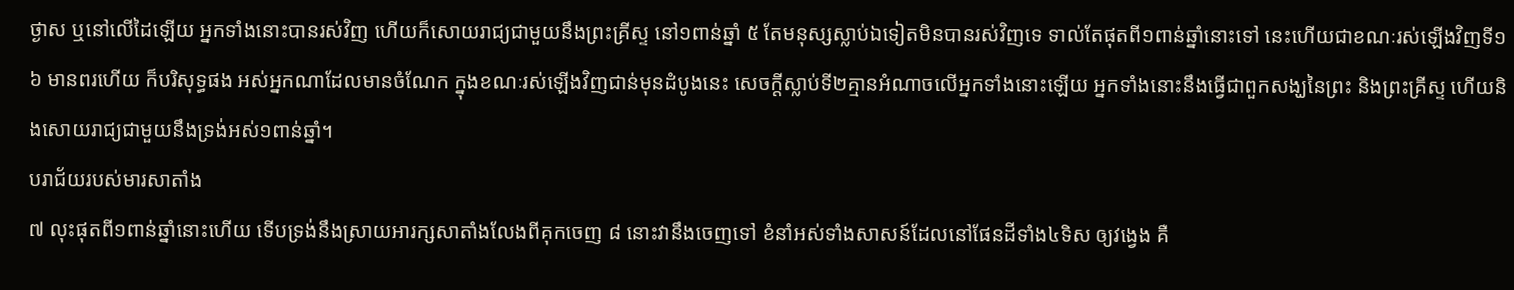ថ្ងាស ឬនៅលើដៃឡើយ អ្នកទាំងនោះបានរស់វិញ ហើយក៏សោយរាជ្យជាមួយនឹងព្រះគ្រីស្ទ នៅ១ពាន់ឆ្នាំ ៥ តែមនុស្សស្លាប់ឯទៀតមិនបានរស់វិញទេ ទាល់តែផុតពី១ពាន់ឆ្នាំនោះទៅ នេះហើយជាខណៈរស់ឡើងវិញទី១ ៦ មានពរហើយ ក៏បរិសុទ្ធផង អស់អ្នកណាដែលមានចំណែក ក្នុងខណៈរស់ឡើងវិញជាន់មុនដំបូងនេះ សេចក្តីស្លាប់ទី២គ្មានអំណាចលើអ្នកទាំងនោះឡើយ អ្នកទាំងនោះនឹងធ្វើជាពួកសង្ឃនៃព្រះ និងព្រះគ្រីស្ទ ហើយនិងសោយរាជ្យជាមួយនឹងទ្រង់អស់១ពាន់ឆ្នាំ។
បរាជ័យរបស់មារសាតាំង
៧ លុះផុតពី១ពាន់ឆ្នាំនោះហើយ ទើបទ្រង់នឹងស្រាយអារក្សសាតាំងលែងពីគុកចេញ ៨ នោះវានឹងចេញទៅ ខំនាំអស់ទាំងសាសន៍ដែលនៅផែនដីទាំង៤ទិស ឲ្យវង្វេង គឺ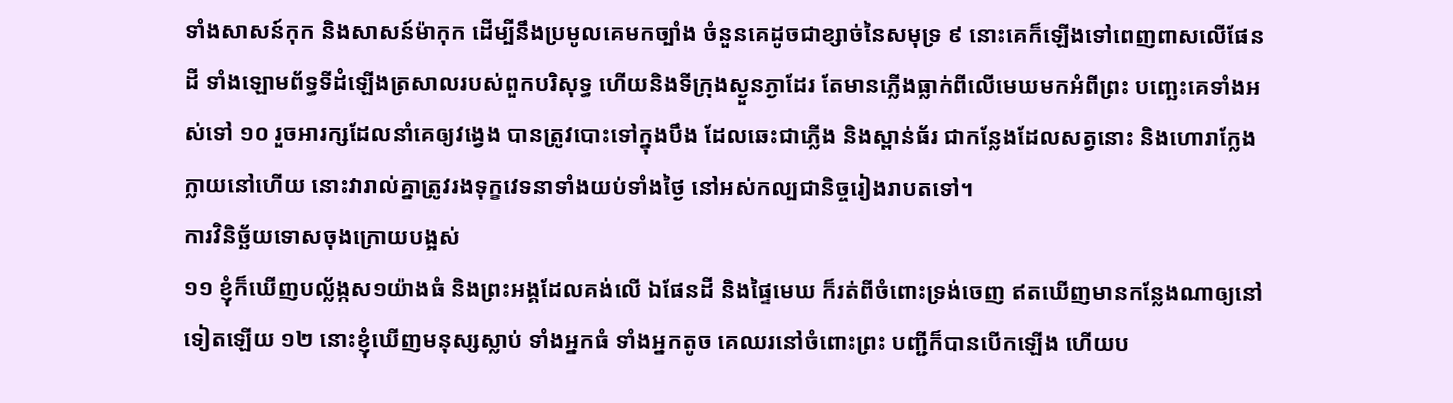ទាំងសាសន៍កុក និងសាសន៍ម៉ាកុក ដើម្បីនឹងប្រមូលគេមកច្បាំង ចំនួនគេដូចជាខ្សាច់នៃសមុទ្រ ៩ នោះគេក៏ឡើងទៅពេញពាសលើផែនដី ទាំងឡោមព័ទ្ធទីដំឡើងត្រសាលរបស់ពួកបរិសុទ្ធ ហើយនិងទីក្រុងស្ងួនភ្ងាដែរ តែមានភ្លើងធ្លាក់ពីលើមេឃមកអំពីព្រះ បញ្ឆេះគេទាំងអស់ទៅ ១០ រួចអារក្សដែលនាំគេឲ្យវង្វេង បានត្រូវបោះទៅក្នុងបឹង ដែលឆេះជាភ្លើង និងស្ពាន់ធ័រ ជាកន្លែងដែលសត្វនោះ និងហោរាក្លែងក្លាយនៅហើយ នោះវារាល់គ្នាត្រូវរងទុក្ខវេទនាទាំងយប់ទាំងថ្ងៃ នៅអស់កល្បជានិច្ចរៀងរាបតទៅ។
ការវិនិច្ឆ័យទោសចុងក្រោយបង្អស់
១១ ខ្ញុំក៏ឃើញបល្ល័ង្កស១យ៉ាងធំ និងព្រះអង្គដែលគង់លើ ឯផែនដី និងផ្ទៃមេឃ ក៏រត់ពីចំពោះទ្រង់ចេញ ឥតឃើញមានកន្លែងណាឲ្យនៅទៀតឡើយ ១២ នោះខ្ញុំឃើញមនុស្សស្លាប់ ទាំងអ្នកធំ ទាំងអ្នកតូច គេឈរនៅចំពោះព្រះ បញ្ជីក៏បានបើកឡើង ហើយប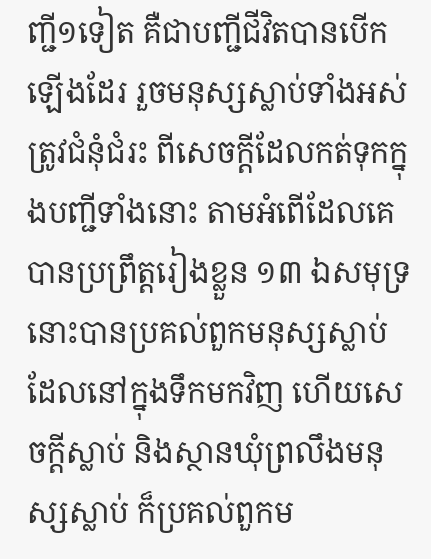ញ្ជី១ទៀត គឺជាបញ្ជីជីវិតបានបើកឡើងដែរ រួចមនុស្សស្លាប់ទាំងអស់ត្រូវជំនុំជំរះ ពីសេចក្តីដែលកត់ទុកក្នុងបញ្ជីទាំងនោះ តាមអំពើដែលគេបានប្រព្រឹត្តរៀងខ្លួន ១៣ ឯសមុទ្រ នោះបានប្រគល់ពួកមនុស្សស្លាប់ ដែលនៅក្នុងទឹកមកវិញ ហើយសេចក្តីស្លាប់ និងស្ថានឃុំព្រលឹងមនុស្សស្លាប់ ក៏ប្រគល់ពួកម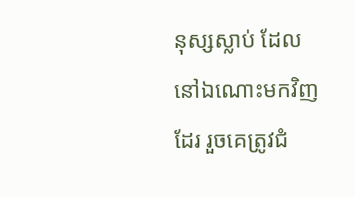នុស្សស្លាប់ ដែលនៅឯណោះមកវិញដែរ រួចគេត្រូវជំ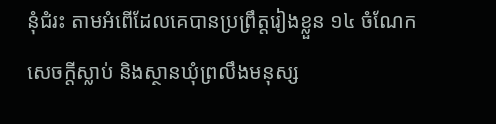នុំជំរះ តាមអំពើដែលគេបានប្រព្រឹត្តរៀងខ្លួន ១៤ ចំណែកសេចក្តីស្លាប់ និងស្ថានឃុំព្រលឹងមនុស្ស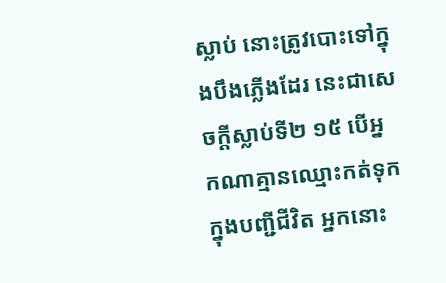ស្លាប់ នោះត្រូវបោះទៅក្នុងបឹងភ្លើងដែរ នេះជាសេចក្តីស្លាប់ទី២ ១៥ បើអ្នកណាគ្មានឈ្មោះកត់ទុកក្នុងបញ្ជីជីវិត អ្នកនោះ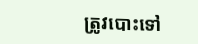ត្រូវបោះទៅ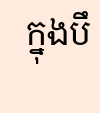ក្នុងបឹ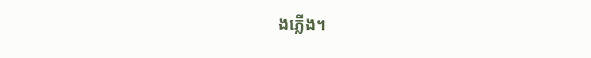ងភ្លើង។